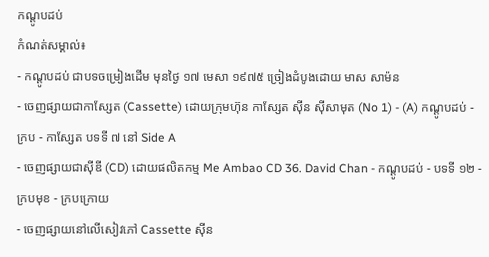កណ្ដូបដប់
កំណត់សម្គាល់៖
- កណ្តូបដប់ ជាបទចម្រៀងដើម មុនថ្ងៃ ១៧ មេសា ១៩៧៥ ច្រៀងដំបូងដោយ មាស សាម៉ន
- ចេញផ្សាយជាកាស្សែត (Cassette) ដោយក្រុមហ៊ុន កាសែ្សត ស៊ីន ស៊ីសាមុត (No 1) - (A) កណ្ដូបដប់ - ក្រប - កាសែ្សត បទទី ៧ នៅ Side A
- ចេញផ្សាយជាស៊ីឌី (CD) ដោយផលិតកម្ម Me Ambao CD 36. David Chan - កណ្ដូបដប់ - បទទី ១២ - ក្របមុខ - ក្របក្រោយ
- ចេញផ្សាយនៅលើសៀវភៅ Cassette ស៊ីន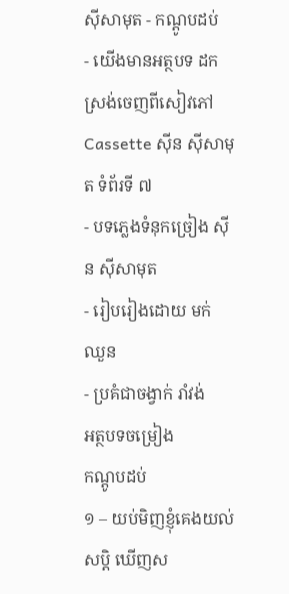ស៊ីសាមុត - កណ្ដូបដប់
- យើងមានអត្ថបទ ដកស្រង់ចេញពីសៀវភៅ Cassette ស៊ីន ស៊ីសាមុត ទំព័រទី ៧
- បទភ្លេងទំនុកច្រៀង ស៊ីន ស៊ីសាមុត
- រៀបរៀងដោយ មក់ ឈួន
- ប្រគំជាចង្វាក់ រាំវង់
អត្ថបទចម្រៀង
កណ្តូបដប់
១ – យប់មិញខ្ញុំគេងយល់សប្តិ ឃើញស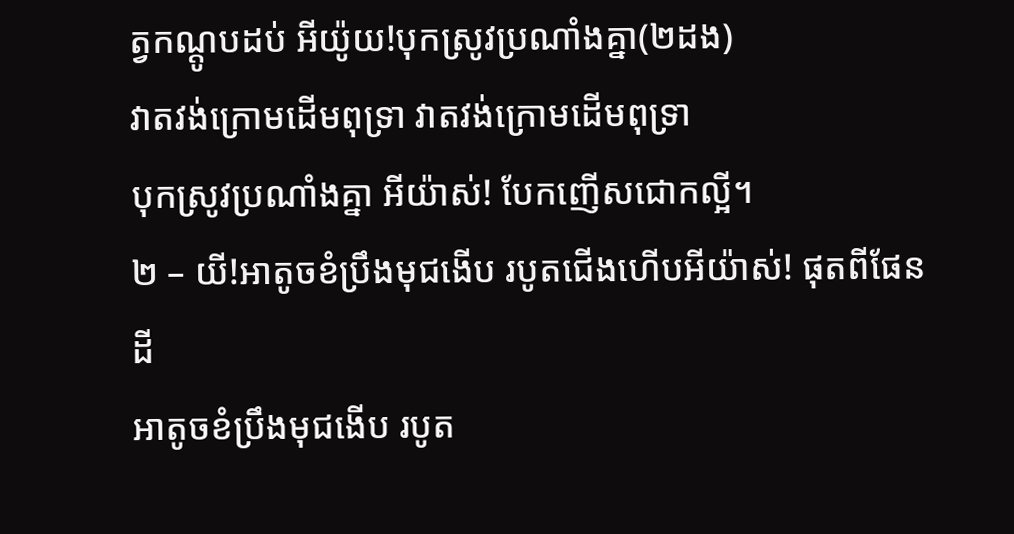ត្វកណ្តូបដប់ អីយ៉ូយ!បុកស្រូវប្រណាំងគ្នា(២ដង)
វាតវង់ក្រោមដើមពុទ្រា វាតវង់ក្រោមដើមពុទ្រា
បុកស្រូវប្រណាំងគ្នា អីយ៉ាស់! បែកញើសជោកល្អី។
២ – យី!អាតូចខំប្រឹងមុជងើប របូតជើងហើបអីយ៉ាស់! ផុតពីផែនដី
អាតូចខំប្រឹងមុជងើប របូត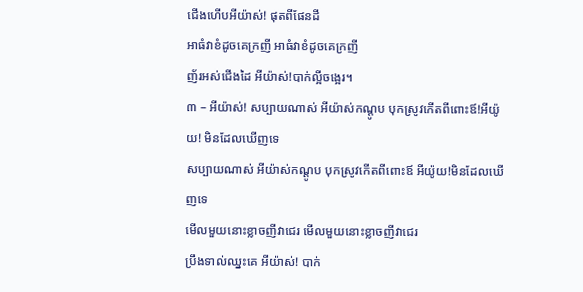ជើងហើបអីយ៉ាស់! ផុតពីផែនដី
អាធំវាខំដូចគេក្រញី អាធំវាខំដូចគេក្រញី
ញ័រអស់ជើងដៃ អីយ៉ាស់!បាក់ល្អីចង្អេរ។
៣ – អីយ៉ាស់! សប្បាយណាស់ អីយ៉ាស់កណ្តូប បុកស្រូវកើតពីពោះឪ!អីយ៉ូយ! មិនដែលឃើញទេ
សប្បាយណាស់ អីយ៉ាស់កណ្តូប បុកស្រូវកើតពីពោះឪ អីយ៉ូយ!មិនដែលឃើញទេ
មើលមួយនោះខ្លាចញីវាជេរ មើលមួយនោះខ្លាចញីវាជេរ
ប្រឹងទាល់ឈ្នះគេ អីយ៉ាស់! បាក់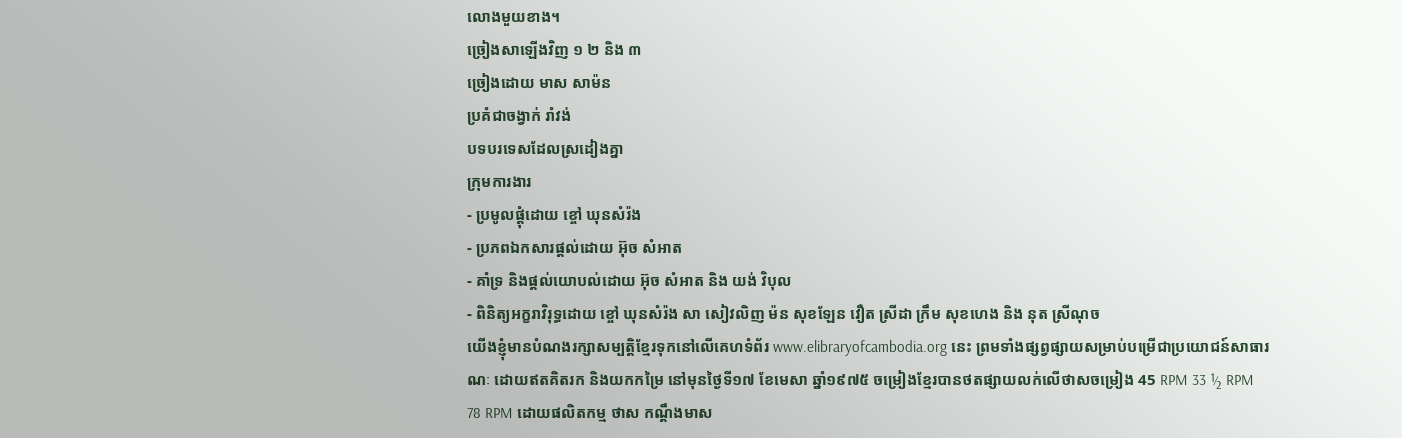លោងមួយខាង។
ច្រៀងសាឡើងវិញ ១ ២ និង ៣
ច្រៀងដោយ មាស សាម៉ន
ប្រគំជាចង្វាក់ រាំវង់
បទបរទេសដែលស្រដៀងគ្នា
ក្រុមការងារ
- ប្រមូលផ្តុំដោយ ខ្ចៅ ឃុនសំរ៉ង
- ប្រភពឯកសារផ្ដល់ដោយ អ៊ុច សំអាត
- គាំទ្រ និងផ្ដល់យោបល់ដោយ អ៊ុច សំអាត និង យង់ វិបុល
- ពិនិត្យអក្ខរាវិរុទ្ធដោយ ខ្ចៅ ឃុនសំរ៉ង សា សៀវលិញ ម៉ន សុខឡែន វឿត ស្រីដា ក្រឹម សុខហេង និង នុត ស្រីណុច
យើងខ្ញុំមានបំណងរក្សាសម្បត្តិខ្មែរទុកនៅលើគេហទំព័រ www.elibraryofcambodia.org នេះ ព្រមទាំងផ្សព្វផ្សាយសម្រាប់បម្រើជាប្រយោជន៍សាធារណៈ ដោយឥតគិតរក និងយកកម្រៃ នៅមុនថ្ងៃទី១៧ ខែមេសា ឆ្នាំ១៩៧៥ ចម្រៀងខ្មែរបានថតផ្សាយលក់លើថាសចម្រៀង 45 RPM 33 ½ RPM 78 RPM ដោយផលិតកម្ម ថាស កណ្ដឹងមាស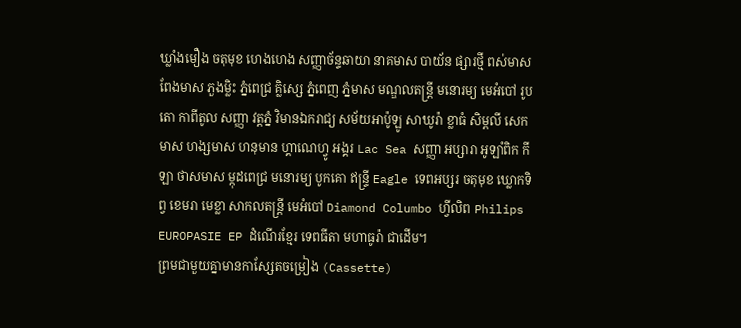ឃ្លាំងមឿង ចតុមុខ ហេងហេង សញ្ញាច័ន្ទឆាយា នាគមាស បាយ័ន ផ្សារថ្មី ពស់មាស ពែងមាស ភួងម្លិះ ភ្នំពេជ្រ គ្លិស្សេ ភ្នំពេញ ភ្នំមាស មណ្ឌលតន្រ្តី មនោរម្យ មេអំបៅ រូបតោ កាពីតូល សញ្ញា វត្តភ្នំ វិមានឯករាជ្យ សម័យអាប៉ូឡូ សាឃូរ៉ា ខ្លាធំ សិម្ពលី សេកមាស ហង្សមាស ហនុមាន ហ្គាណេហ្វូ អង្គរ Lac Sea សញ្ញា អប្សារា អូឡាំពិក កីឡា ថាសមាស ម្កុដពេជ្រ មនោរម្យ បូកគោ ឥន្ទ្រី Eagle ទេពអប្សរ ចតុមុខ ឃ្លោកទិព្វ ខេមរា មេខ្លា សាកលតន្ត្រី មេអំបៅ Diamond Columbo ហ្វីលិព Philips EUROPASIE EP ដំណើរខ្មែរ ទេពធីតា មហាធូរ៉ា ជាដើម។
ព្រមជាមួយគ្នាមានកាសែ្សតចម្រៀង (Cassette)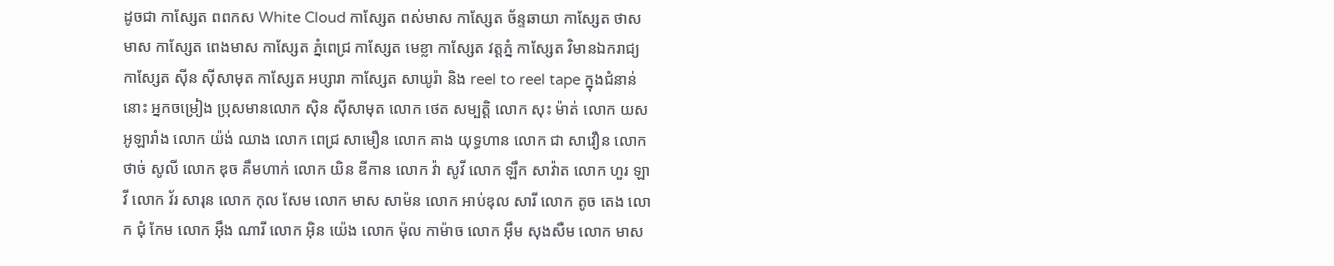ដូចជា កាស្សែត ពពកស White Cloud កាស្សែត ពស់មាស កាស្សែត ច័ន្ទឆាយា កាស្សែត ថាសមាស កាស្សែត ពេងមាស កាស្សែត ភ្នំពេជ្រ កាស្សែត មេខ្លា កាស្សែត វត្តភ្នំ កាស្សែត វិមានឯករាជ្យ កាស្សែត ស៊ីន ស៊ីសាមុត កាស្សែត អប្សារា កាស្សែត សាឃូរ៉ា និង reel to reel tape ក្នុងជំនាន់នោះ អ្នកចម្រៀង ប្រុសមានលោក ស៊ិន ស៊ីសាមុត លោក ថេត សម្បត្តិ លោក សុះ ម៉ាត់ លោក យស អូឡារាំង លោក យ៉ង់ ឈាង លោក ពេជ្រ សាមឿន លោក គាង យុទ្ធហាន លោក ជា សាវឿន លោក ថាច់ សូលី លោក ឌុច គឹមហាក់ លោក យិន ឌីកាន លោក វ៉ា សូវី លោក ឡឹក សាវ៉ាត លោក ហួរ ឡាវី លោក វ័រ សារុន លោក កុល សែម លោក មាស សាម៉ន លោក អាប់ឌុល សារី លោក តូច តេង លោក ជុំ កែម លោក អ៊ឹង ណារី លោក អ៊ិន យ៉េង លោក ម៉ុល កាម៉ាច លោក អ៊ឹម សុងសឺម លោក មាស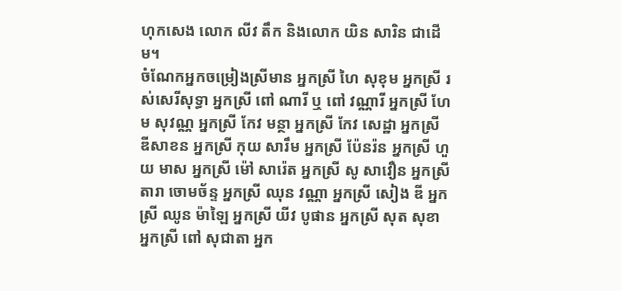ហុកសេង លោក លីវ តឹក និងលោក យិន សារិន ជាដើម។
ចំណែកអ្នកចម្រៀងស្រីមាន អ្នកស្រី ហៃ សុខុម អ្នកស្រី រស់សេរីសុទ្ធា អ្នកស្រី ពៅ ណារី ឬ ពៅ វណ្ណារី អ្នកស្រី ហែម សុវណ្ណ អ្នកស្រី កែវ មន្ថា អ្នកស្រី កែវ សេដ្ឋា អ្នកស្រី ឌីសាខន អ្នកស្រី កុយ សារឹម អ្នកស្រី ប៉ែនរ៉ន អ្នកស្រី ហួយ មាស អ្នកស្រី ម៉ៅ សារ៉េត អ្នកស្រី សូ សាវឿន អ្នកស្រី តារា ចោមច័ន្ទ អ្នកស្រី ឈុន វណ្ណា អ្នកស្រី សៀង ឌី អ្នកស្រី ឈូន ម៉ាឡៃ អ្នកស្រី យីវ បូផាន អ្នកស្រី សុត សុខា អ្នកស្រី ពៅ សុជាតា អ្នក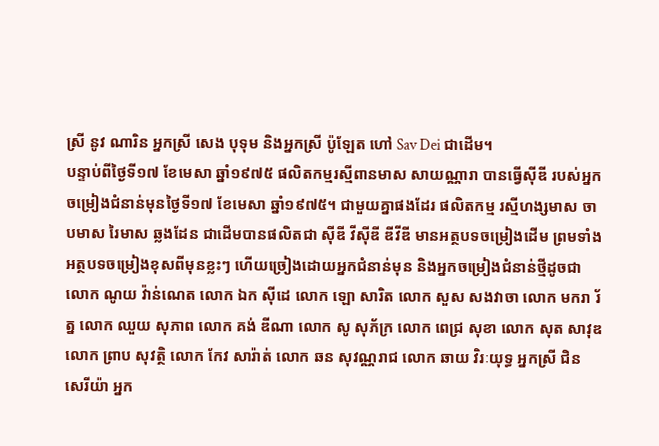ស្រី នូវ ណារិន អ្នកស្រី សេង បុទុម និងអ្នកស្រី ប៉ូឡែត ហៅ Sav Dei ជាដើម។
បន្ទាប់ពីថ្ងៃទី១៧ ខែមេសា ឆ្នាំ១៩៧៥ ផលិតកម្មរស្មីពានមាស សាយណ្ណារា បានធ្វើស៊ីឌី របស់អ្នកចម្រៀងជំនាន់មុនថ្ងៃទី១៧ ខែមេសា ឆ្នាំ១៩៧៥។ ជាមួយគ្នាផងដែរ ផលិតកម្ម រស្មីហង្សមាស ចាបមាស រៃមាស ឆ្លងដែន ជាដើមបានផលិតជា ស៊ីឌី វីស៊ីឌី ឌីវីឌី មានអត្ថបទចម្រៀងដើម ព្រមទាំងអត្ថបទចម្រៀងខុសពីមុនខ្លះៗ ហើយច្រៀងដោយអ្នកជំនាន់មុន និងអ្នកចម្រៀងជំនាន់ថ្មីដូចជា លោក ណូយ វ៉ាន់ណេត លោក ឯក ស៊ីដេ លោក ឡោ សារិត លោក សួស សងវាចា លោក មករា រ័ត្ន លោក ឈួយ សុភាព លោក គង់ ឌីណា លោក សូ សុភ័ក្រ លោក ពេជ្រ សុខា លោក សុត សាវុឌ លោក ព្រាប សុវត្ថិ លោក កែវ សារ៉ាត់ លោក ឆន សុវណ្ណរាជ លោក ឆាយ វិរៈយុទ្ធ អ្នកស្រី ជិន សេរីយ៉ា អ្នក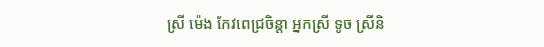ស្រី ម៉េង កែវពេជ្រចិន្តា អ្នកស្រី ទូច ស្រីនិ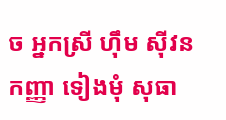ច អ្នកស្រី ហ៊ឹម ស៊ីវន កញ្ញា ទៀងមុំ សុធា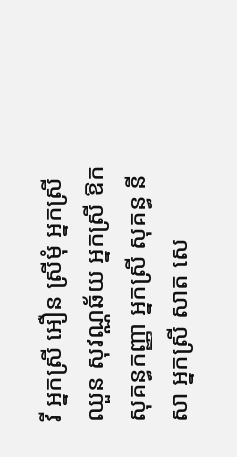វី អ្នកស្រី អឿន ស្រីមុំ អ្នកស្រី ឈួន សុវណ្ណឆ័យ អ្នកស្រី ឱក សុគន្ធកញ្ញា អ្នកស្រី សុគន្ធ នីសា អ្នកស្រី សាត សេ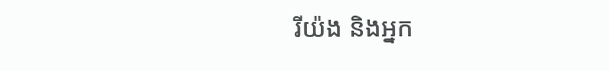រីយ៉ង និងអ្នក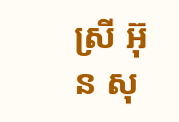ស្រី អ៊ុន សុ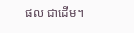ផល ជាដើម។